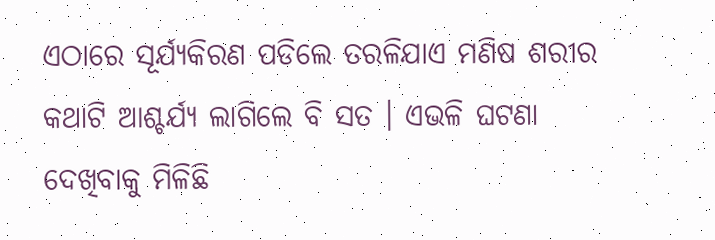ଏଠାରେ ସୂର୍ଯ୍ୟକିରଣ ପଡିଲେ ତରଳିଯାଏ ମଣିଷ ଶରୀର
କଥାଟି ଆଶ୍ଚର୍ଯ୍ୟ ଲାଗିଲେ ବି ସତ । ଏଭଳି ଘଟଣା ଦେଖିବାକୁ ମିଳିଛି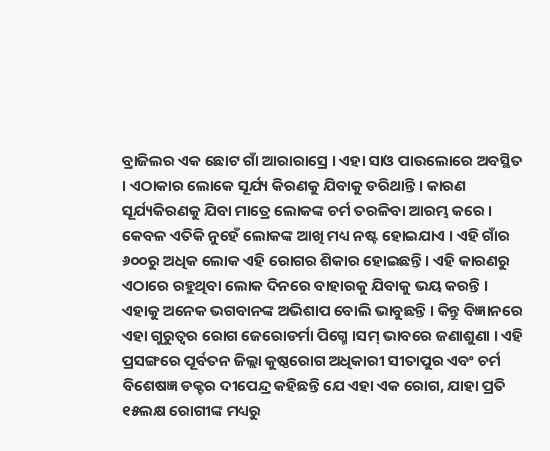ବ୍ରାଜିଲର ଏକ ଛୋଟ ଗାଁ ଆରାରାସ୍ରେ । ଏହା ସାଓ ପାଉଲୋରେ ଅବସ୍ଥିତ । ଏଠାକାର ଲୋକେ ସୂର୍ଯ୍ୟ କିରଣକୁ ଯିବାକୁ ଡରିଥାନ୍ତି । କାରଣ ସୂର୍ଯ୍ୟକିରଣକୁ ଯିବା ମାତ୍ରେ ଲୋକଙ୍କ ଚର୍ମ ତରଳିବା ଆରମ୍ଭ କରେ । କେବଳ ଏତିକି ନୁହେଁ ଲୋକଙ୍କ ଆଖି ମଧ୍ୟ ନଷ୍ଟ ହୋଇଯାଏ । ଏହି ଗାଁର ୬୦୦ରୁ ଅଧିକ ଲୋକ ଏହି ରୋଗର ଶିକାର ହୋଇଛନ୍ତି । ଏହି କାରଣରୁ ଏଠାରେ ରହୁଥିବା ଲୋକ ଦିନରେ ବାହାରକୁ ଯିବାକୁ ଭୟ କରନ୍ତି । ଏହାକୁ ଅନେକ ଭଗବାନଙ୍କ ଅଭିଶାପ ବୋଲି ଭାବୁଛନ୍ତି । କିନ୍ତୁ ବିଜ୍ଞାନରେ ଏହା ଗୁରୁତ୍ୱର ରୋଗ ଜେରୋଡର୍ମା ପିଗ୍ମେ ।ସମ୍ ଭାବରେ ଜଣାଶୁଣା । ଏହି ପ୍ରସଙ୍ଗରେ ପୂର୍ବତନ ଜିଲ୍ଲା କୁଷ୍ଠରୋଗ ଅଧିକାରୀ ସୀତାପୁର ଏବଂ ଚର୍ମ ବିଶେଷଜ୍ଞ ଡକ୍ଟର ଦୀପେନ୍ଦ୍ର କହିଛନ୍ତି ଯେ ଏହା ଏକ ରୋଗ, ଯାହା ପ୍ରତି ୧୫ଲକ୍ଷ ରୋଗୀଙ୍କ ମଧ୍ୟରୁ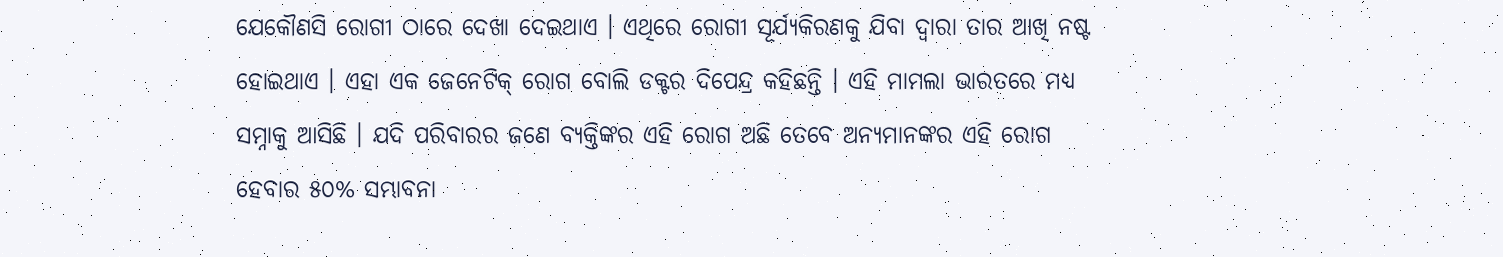ଯେକୌଣସି ରୋଗୀ ଠାରେ ଦେଖା ଦେଇଥାଏ । ଏଥିରେ ରୋଗୀ ସୂର୍ଯ୍ୟକିରଣକୁ ଯିବା ଦ୍ୱାରା ତାର ଆଖି ନଷ୍ଟ ହୋଇଥାଏ । ଏହା ଏକ ଜେନେଟିକ୍ ରୋଗ ବୋଲି ଡକ୍ଟର ଦିପେନ୍ଦ୍ର କହିଛନ୍ତି । ଏହି ମାମଲା ଭାରତରେ ମଧ୍ୟ ସମ୍ନାକୁ ଆସିଛି । ଯଦି ପରିବାରର ଜଣେ ବ୍ୟକ୍ତିଙ୍କର ଏହି ରୋଗ ଅଛି ତେବେ ଅନ୍ୟମାନଙ୍କର ଏହି ରୋଗ ହେବାର ୫୦% ସମ୍ଭାବନା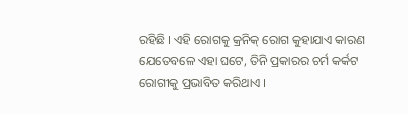ରହିଛି । ଏହି ରୋଗକୁ କ୍ରନିକ୍ ରୋଗ କୁହାଯାଏ କାରଣ ଯେତେବଳେ ଏହା ଘଟେ, ତିନି ପ୍ରକାରର ଚର୍ମ କର୍କଟ ରୋଗୀକୁ ପ୍ରଭାବିତ କରିଥାଏ ।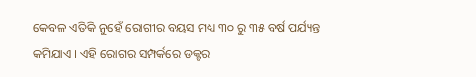କେବଳ ଏତିକି ନୁହେଁ ରୋଗୀର ବୟସ ମଧ୍ୟ ୩୦ ରୁ ୩୫ ବର୍ଷ ପର୍ଯ୍ୟନ୍ତ କମିଯାଏ । ଏହି ରୋଗର ସମ୍ପର୍କରେ ଡକ୍ଟର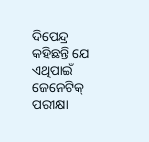ଦିପେନ୍ଦ୍ର କହିଛନ୍ତି ଯେ ଏଥିପାଇଁ ଜେନେଟିକ୍ ପରୀକ୍ଷା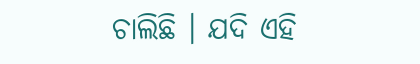ଚାଲିଛି । ଯଦି ଏହି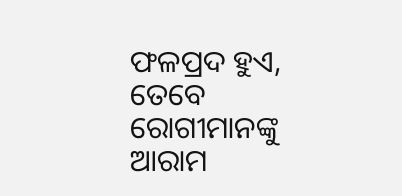ଫଳପ୍ରଦ ହୁଏ, ତେବେ ରୋଗୀମାନଙ୍କୁ ଆରାମ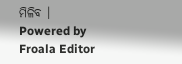ମିଳିବ ।
Powered by Froala Editor